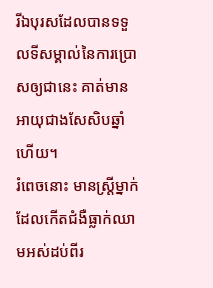រីឯបុរសដែលបានទទួលទីសម្គាល់នៃការប្រោសឲ្យជានេះ គាត់មានអាយុជាងសែសិបឆ្នាំហើយ។
រំពេចនោះ មានស្ត្រីម្នាក់ដែលកើតជំងឺធ្លាក់ឈាមអស់ដប់ពីរ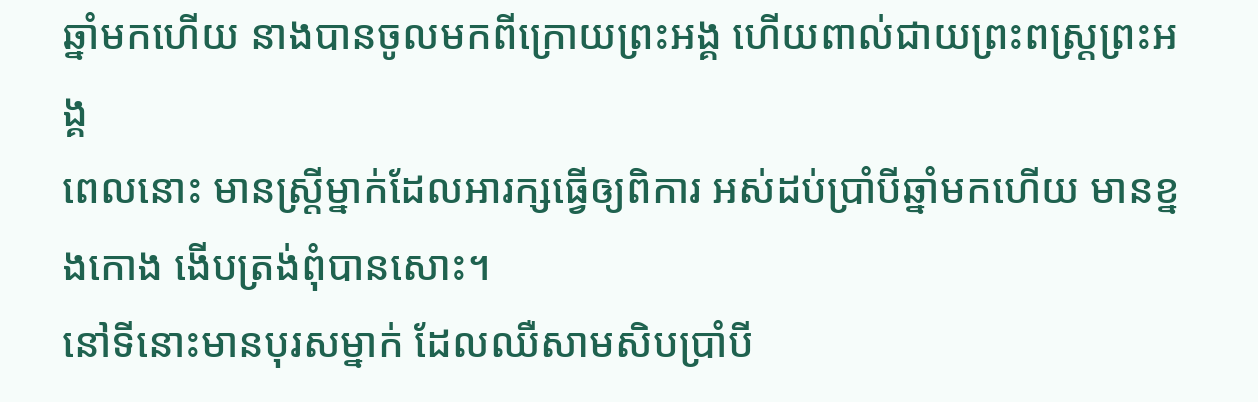ឆ្នាំមកហើយ នាងបានចូលមកពីក្រោយព្រះអង្គ ហើយពាល់ជាយព្រះពស្ត្រព្រះអង្គ
ពេលនោះ មានស្ត្រីម្នាក់ដែលអារក្សធ្វើឲ្យពិការ អស់ដប់ប្រាំបីឆ្នាំមកហើយ មានខ្នងកោង ងើបត្រង់ពុំបានសោះ។
នៅទីនោះមានបុរសម្នាក់ ដែលឈឺសាមសិបប្រាំបី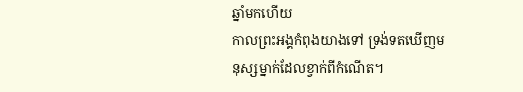ឆ្នាំមកហើយ
កាលព្រះអង្គកំពុងយាងទៅ ទ្រង់ទតឃើញមនុស្សម្នាក់ដែលខ្វាក់ពីកំណើត។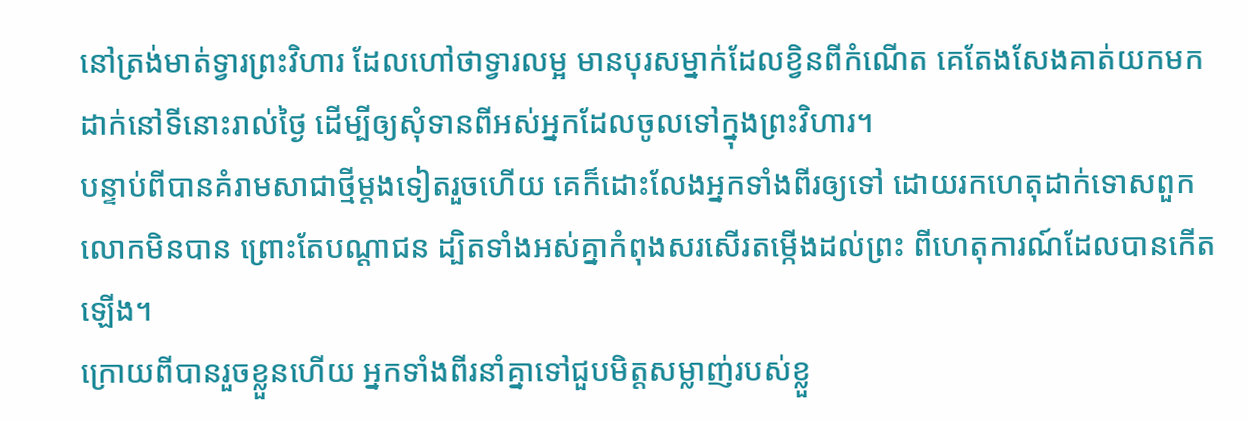នៅត្រង់មាត់ទ្វារព្រះវិហារ ដែលហៅថាទ្វារលម្អ មានបុរសម្នាក់ដែលខ្វិនពីកំណើត គេតែងសែងគាត់យកមកដាក់នៅទីនោះរាល់ថ្ងៃ ដើម្បីឲ្យសុំទានពីអស់អ្នកដែលចូលទៅក្នុងព្រះវិហារ។
បន្ទាប់ពីបានគំរាមសាជាថ្មីម្ដងទៀតរួចហើយ គេក៏ដោះលែងអ្នកទាំងពីរឲ្យទៅ ដោយរកហេតុដាក់ទោសពួកលោកមិនបាន ព្រោះតែបណ្ដាជន ដ្បិតទាំងអស់គ្នាកំពុងសរសើរតម្កើងដល់ព្រះ ពីហេតុការណ៍ដែលបានកើតឡើង។
ក្រោយពីបានរួចខ្លួនហើយ អ្នកទាំងពីរនាំគ្នាទៅជួបមិត្តសម្លាញ់របស់ខ្លួ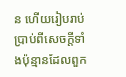ន ហើយរៀបរាប់ប្រាប់ពីសេចក្តីទាំងប៉ុន្មានដែលពួក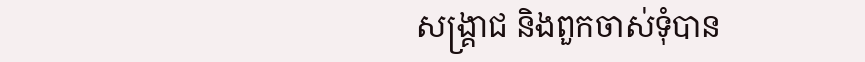សង្គ្រាជ និងពួកចាស់ទុំបាន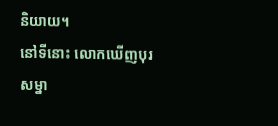និយាយ។
នៅទីនោះ លោកឃើញបុរសម្នា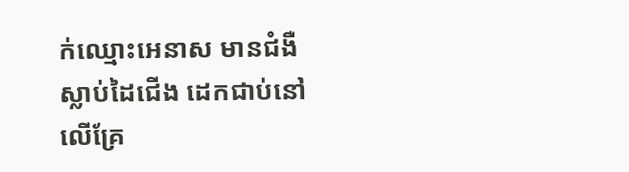ក់ឈ្មោះអេនាស មានជំងឺស្លាប់ដៃជើង ដេកជាប់នៅលើគ្រែ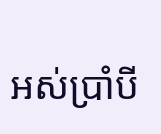អស់ប្រាំបី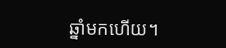ឆ្នាំមកហើយ។